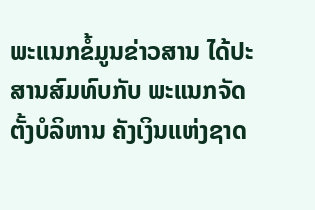ພະແນກຂໍ້ມູນຂ່າວສານ ໄດ້ປະສານສົມທົບກັບ ພະແນກຈັດຕັ້ງບໍລິຫານ ຄັງເງິນແຫ່ງຊາດ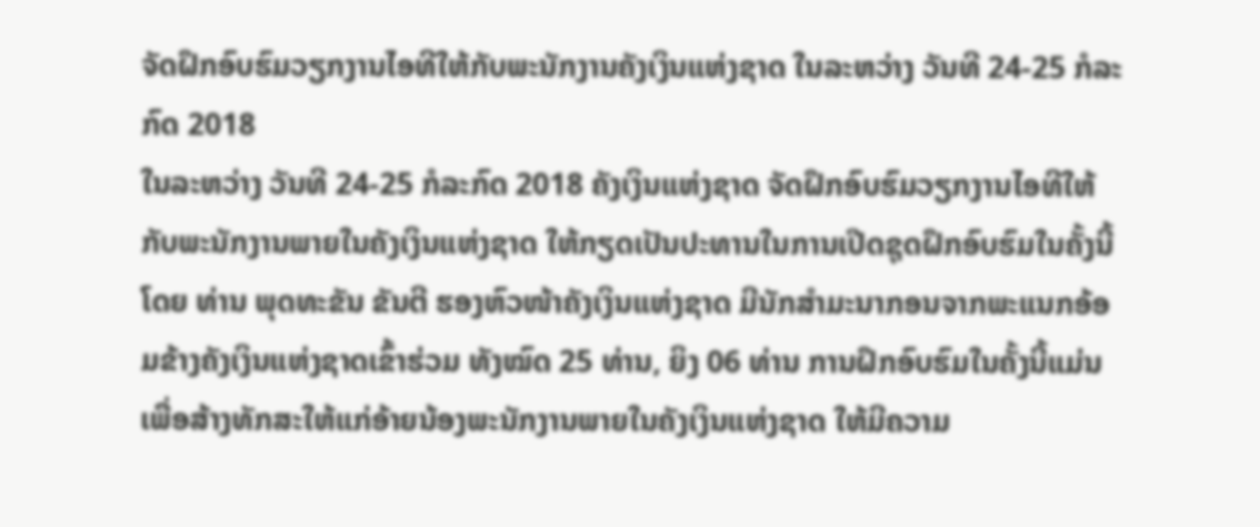ຈັດຝຶກອົບຮົມວຽກງານໄອທີໃຫ້ກັບພະນັກງານຄັງເງິນແຫ່ງຊາດ ໃນລະຫວ່າງ ວັນທີ 24-25 ກໍລະກົດ 2018
ໃນລະຫວ່າງ ວັນທີ 24-25 ກໍລະກົດ 2018 ຄັງເງິນແຫ່ງຊາດ ຈັດຝຶກອົບຮົມວຽກງານໄອທີໃຫ້ກັບພະນັກງານພາຍໃນຄັງເງິນແຫ່ງຊາດ ໃຫ້ກຽດເປັນປະທານໃນການເປີດຊຸດຝຶກອົບຮົມໃນຄັ້ງນີ້ໂດຍ ທ່ານ ພຸດທະຂັນ ຂັນຕີ ຮອງຫົວໜ້າຄັງເງິນແຫ່ງຊາດ ມີນັກສຳມະນາກອນຈາກພະແນກອ້ອມຂ້າງຄັງເງິນແຫ່ງຊາດເຂົ້າຮ່ວມ ທັງໝົດ 25 ທ່ານ, ຍິງ 06 ທ່ານ ການຝຶກອົບຮົມໃນຄັ້ງນີ້ແມ່ນເພື່ອສ້າງທັກສະໃຫ້ແກ່ອ້າຍນ້ອງພະນັກງານພາຍໃນຄັງເງິນແຫ່ງຊາດ ໃຫ້ມີຄວາມ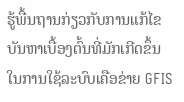ຮູ້ພື້ນຖານກ່ຽວກັບການແກ້ໄຂບັນຫາເບື້ອງຕົ້ນທີ່ມັກເກີດຂຶ້ນໃນການໃຊ້ລະບົບເຄືອຂ່າຍ GFIS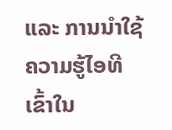ແລະ ການນຳໃຊ້ຄວາມຮູ້ໄອທີ ເຂົ້າໃນ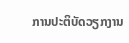ການປະຕິບັດວຽກງານ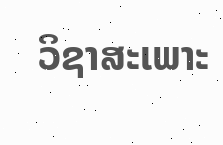ວິຊາສະເພາະ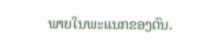ພາຍໃນພະແນກຂອງຕົນ.